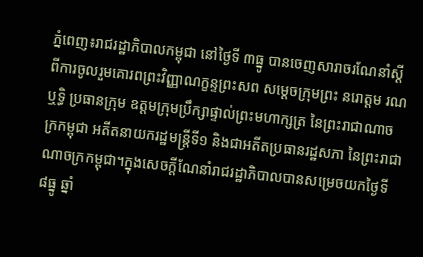ភ្នំពេញ៖រាជរដ្ឋាភិបាលកម្ពុជា នៅថ្ងៃទី ៣ធ្នូ បានចេញសារាចរណែនាំស្ដីពីការចូលរួមគោរពព្រះវិញ្ញាណក្ខន្ទព្រះសព សម្ដេចក្រុមព្រះ នរោត្ដម រណឬទ្ធិ ប្រធានក្រុម ឧត្ដមក្រុមប្រឹក្សាផ្ទាល់ព្រះមហាក្សត្រ នៃព្រះរាជាណាចក្រកម្ពុជា អតីតនាយករដ្ឋមន្ត្រីទី១ និងជាអតីតប្រធានរដ្ឋសភា នៃព្រះរាជាណាចក្រកម្ពុជា។ក្នុងសេចក្តីណែនាំរាជរដ្ឋាភិបាលបានសម្រេចយកថ្ងៃទី ៨ធ្នូ ឆ្នាំ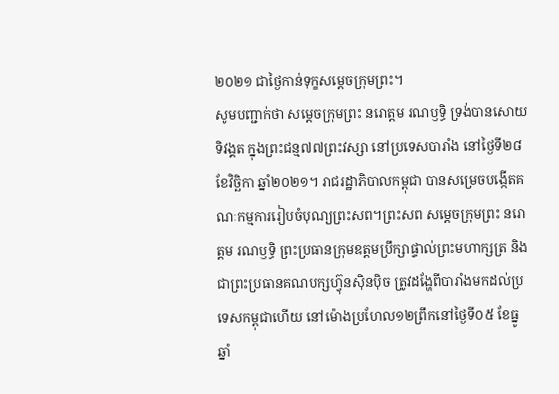២០២១ ជាថ្ងៃកាន់ទុក្ខសម្តេចក្រុមព្រះ។
សូមបញ្ជាក់ថា សម្តេចក្រុមព្រះ នរោត្តម រណឫទ្ធិ ទ្រង់បានសោយទិវង្គត ក្នុងព្រះជន្ម៧៧ព្រះវស្សា នៅប្រទេសបារាំង នៅថ្ងៃទី២៨ ខែវិច្ឆិកា ឆ្នាំ២០២១។ រាជរដ្ឋាភិបាលកម្ពុជា បានសម្រេចបង្កើតគណៈកម្មការរៀបចំបុណ្យព្រះសព។ព្រះសព សម្តេចក្រុមព្រះ នរោត្តម រណឫទ្ធិ ព្រះប្រធានក្រុមឧត្តមប្រឹក្សាផ្ទាល់ព្រះមហាក្សត្រ និង ជាព្រះប្រធានគណបក្សហ៊្វុនស៊ិនប៉ិច ត្រូវដង្ហែពីបារាំងមកដល់ប្រទេសកម្ពុជាហើយ នៅម៉ោងប្រហែល១២ព្រឹកនៅថ្ងៃទី០៥ ខែធ្នូ ឆ្នាំ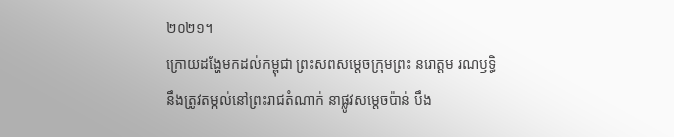២០២១។
ក្រោយដង្ហែមកដល់កម្ពុជា ព្រះសពសម្តេចក្រុមព្រះ នរោត្តម រណឫទ្ធិ នឹងត្រូវតម្កល់នៅព្រះរាជតំណាក់ នាផ្លូវសម្តេចប៉ាន់ បឹង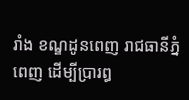រាំង ខណ្ឌដូនពេញ រាជធានីភ្នំពេញ ដើម្បីប្រារព្ធ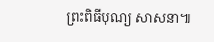ព្រះពិធីបុណ្យ សាសនា៕